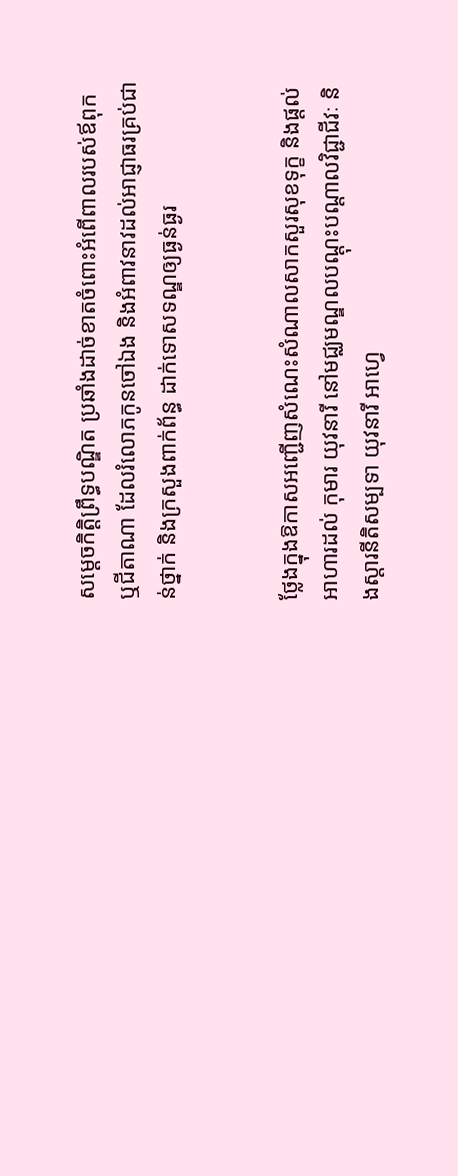សម្ដេចកិត្ដិព្រឹទ្ធបណ្ឌិត ប្រឆាំងដាច់ខាតចំពោះអំពើពាលរបស់ឪពុក ឬជីតាណា ដែលរំលោភកូនចៅឯង និងអំពាវនាវដល់អាជ្ញាធរគ្រប់ជាន់ថ្នាក់ និងក្រសួងពាក់ព័ន្ធ ដាក់ទោសទណ្ឌឲ្យធ្ងន់ធ្ងរ


ថ្លែងក្នុងឱកាសអញ្ជើញសំណេះសំណាលសាកសួរសុខទុក្ខ និងផ្ដល់អាហារដល់ កុមារ យុវនារី នៅមជ្ឈមណ្ឌលបណ្ដុះបណ្ដាលវិជ្ជាជីវៈ និងស្ដារនីតិសម្បទា យុវនារី អាហ្វេ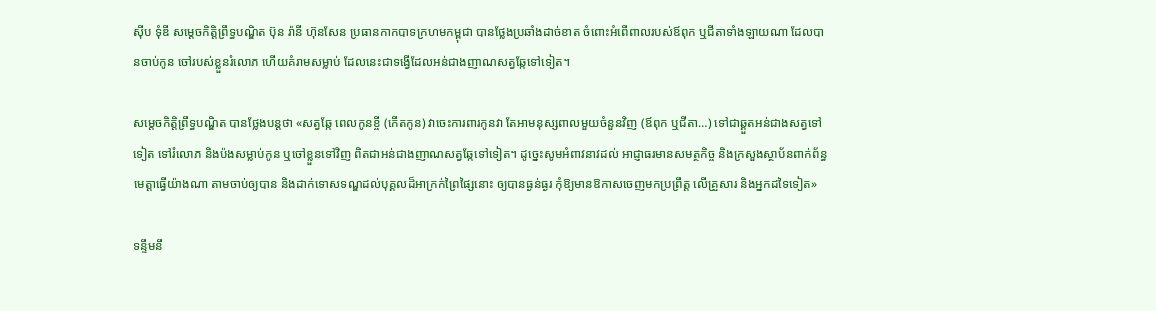ស៊ីប ទុំឌី សម្ដេចកិត្ដិព្រឹទ្ធបណ្ឌិត ប៊ុន រ៉ានី ហ៊ុនសែន ប្រធានកាកបាទក្រហមកម្ពុជា បានថ្លែងប្រឆាំងដាច់ខាត ចំពោះអំពើពាលរបស់ឪពុក ឬជីតាទាំងឡាយណា ដែលបានចាប់កូន ចៅរបស់ខ្លួនរំលោភ ហើយគំរាមសម្លាប់ ដែលនេះជាទង្វើដែលអន់ជាងញាណសត្វឆ្កែទៅទៀត។

សម្ដេចកិត្ដិព្រឹទ្ធបណ្ឌិត បានថ្លែងបន្ដថា «សត្វឆ្កែ ពេលកូនខ្ចី (កើតកូន) វាចេះការពារកូនវា តែអាមនុស្សពាលមួយចំនួនវិញ (ឪពុក ឬជីតា…) ទៅជាឆ្គួតអន់ជាងសត្វទៅទៀត ទៅរំលោភ និងប៉ងសម្លាប់កូន ឬចៅខ្លួនទៅវិញ ពិតជាអន់ជាងញាណសត្វឆ្កែទៅទៀត។ ដូច្នេះសូមអំពាវនាវដល់ អាជ្ញាធរមានសមត្ថកិច្ច និងក្រសួងស្ថាប័នពាក់ព័ន្ធ មេត្ដាធ្វើយ៉ាងណា តាមចាប់ឲ្យបាន និងដាក់ទោសទណ្ឌដល់បុគ្គលដ៏អាក្រក់ព្រៃផ្សៃនោះ ឲ្យបានធ្ងន់ធ្ងរ កុំឱ្យមានឱកាសចេញមកប្រព្រឹត្ដ លើគ្រួសារ និងអ្នកដទៃទៀត»

ទន្ទឹមនឹ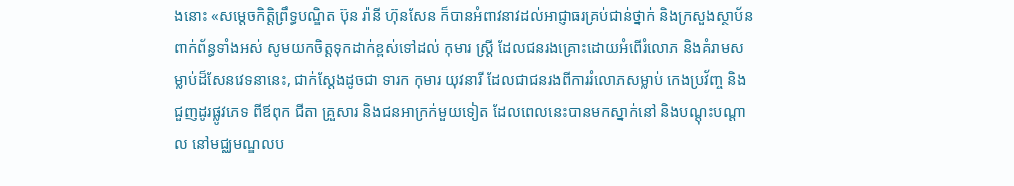ងនោះ «សម្ដេចកិត្ដិព្រឹទ្ធបណ្ឌិត ប៊ុន រ៉ានី ហ៊ុនសែន ក៏បានអំពាវនាវដល់អាជ្ញាធរគ្រប់ជាន់ថ្នាក់ និងក្រសួងស្ថាប័នពាក់ព័ន្ធទាំងអស់ សូមយកចិត្ដទុកដាក់ខ្ពស់ទៅដល់ កុមារ ស្ដ្រី ដែលជនរងគ្រោះដោយអំពើរំលោភ និងគំរាមសម្លាប់ដ៏សែនវេទនានេះ, ជាក់ស្ដែងដូចជា ទារក កុមារ យុវនារី ដែលជាជនរងពីការរំលោភសម្លាប់ កេងប្រវ័ញ្ច និងជួញដូរផ្លូវភេទ ពីឪពុក ជីតា គ្រួសារ និងជនអាក្រក់មួយទៀត ដែលពេលនេះបានមកស្នាក់នៅ និងបណ្ដុះបណ្ដាល នៅមជ្ឈមណ្ឌលប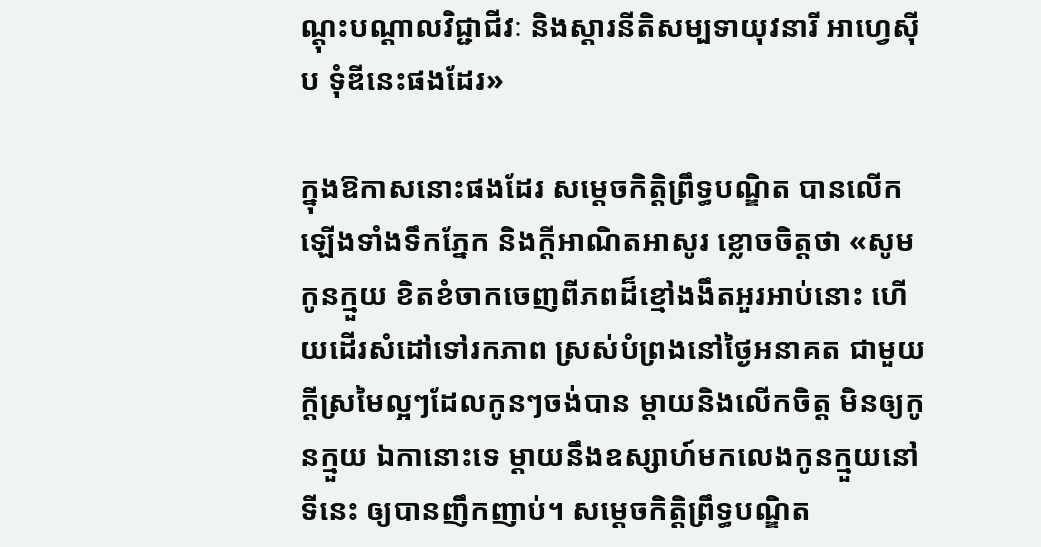ណ្ដុះបណ្ដាលវិជ្ជាជីវៈ និងស្ដារនីតិសម្បទាយុវនារី អាហ្វេស៊ីប ទុំឌីនេះផងដែរ»

ក្នុងឱកាសនោះផងដែរ សម្ដេចកិត្ដិព្រឹទ្ធបណ្ឌិត បានលើកឡើងទាំងទឹកភ្នែក និងក្ដីអាណិតអាសូរ ខ្លោចចិត្ដថា «សូមកូនក្មួយ ខិតខំចាកចេញពីភពដ៏ខ្មៅងងឹតអួរអាប់នោះ ហើយដើរសំដៅទៅរកភាព ស្រស់បំព្រងនៅថ្ងៃអនាគត ជាមួយក្ដីស្រមៃល្អៗដែលកូនៗចង់បាន ម្ដាយនិងលើកចិត្ដ មិនឲ្យកូនក្មួយ ឯកានោះទេ ម្ដាយនឹងឧស្សាហ៍មកលេងកូនក្មួយនៅទីនេះ ឲ្យបានញឹកញាប់។ សម្ដេចកិត្ដិព្រឹទ្ធបណ្ឌិត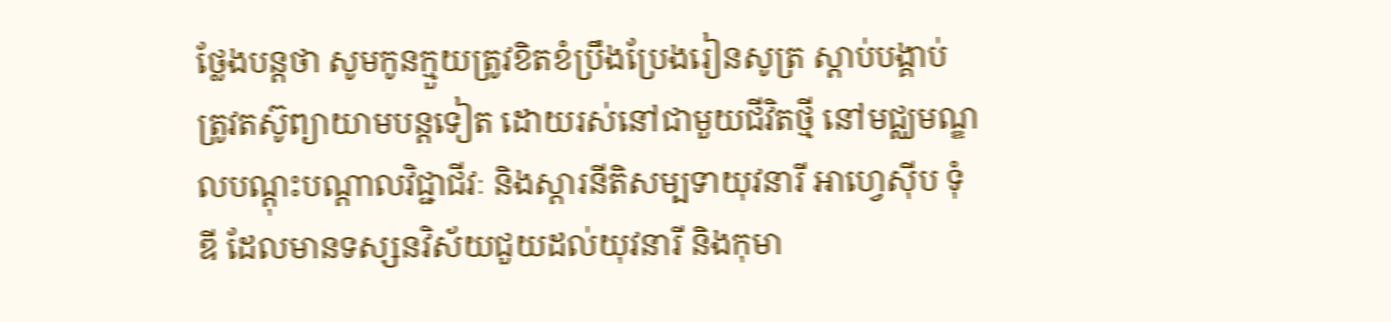ថ្លែងបន្ដថា សូមកូនក្មួយត្រូវខិតខំប្រឹងប្រែងរៀនសូត្រ ស្ដាប់បង្គាប់ ត្រូវតស៊ូព្យាយាមបន្ដទៀត ដោយរស់នៅជាមួយជីវិតថ្មី នៅមជ្ឈមណ្ឌលបណ្ដុះបណ្ដាលវិជ្ជាជីវៈ និងស្ដារនីតិសម្បទាយុវនារី អាហ្វេស៊ីប ទុំឌី ដែលមានទស្សនវិស័យជួយដល់យុវនារី និងកុមា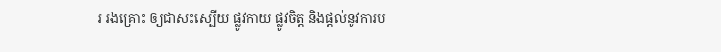រ រងគ្រោះ ឲ្យជាសះស្បើយ ផ្លូវកាយ ផ្លូវចិត្ដ និងផ្ដល់នូវការប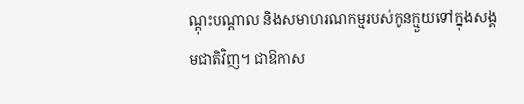ណ្ដុះបណ្ដាល និងសមាហរណកម្មរបស់កូនក្មួយទៅក្នុងសង្គមជាតិវិញ។ ជាឱកាស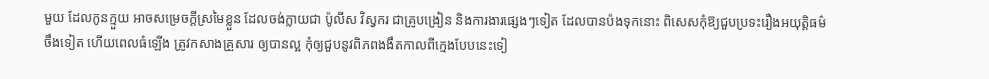មួយ ដែលកូនក្មួយ អាចសម្រេចក្ដីស្រមៃខ្លួន ដែលចង់ក្លាយជា ប៉ូលីស វិស្វករ ជាគ្រូបង្រៀន និងការងារផ្សេងៗទៀត ដែលបានប៉ងទុកនោះ ពិសេសកុំឱ្យជួបប្រទះរឿងអយុត្ដិធម៌ចឹងទៀត ហើយពេលធំឡើង ត្រូវកសាងគ្រួសារ ឲ្យបានល្អ កុំឲ្យជួបនូវពិភពងងឹតកាលពីក្មេងបែបនេះទៀ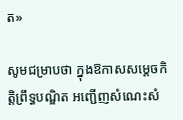ត»

សូមជម្រាបថា ក្នុងឱកាសសម្ដេចកិត្ដិព្រឹទ្ធបណ្ឌិត អញ្ជើញសំណេះសំ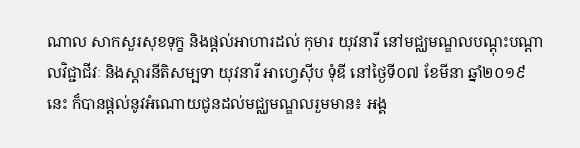ណាល សាកសួរសុខទុក្ខ និងផ្ដល់អាហារដល់ កុមារ យុវនារី នៅមជ្ឈមណ្ឌលបណ្ដុះបណ្ដាលវិជ្ជាជីវៈ និងស្ដារនីតិសម្បទា យុវនារី អាហ្វេស៊ីប ទុំឌី នៅថ្ងៃទី០៧ ខែមីនា ឆ្នាំ២០១៩នេះ ក៏បានផ្ដល់នូវអំណោយជូនដល់មជ្ឈមណ្ឌលរួមមាន៖ អង្គ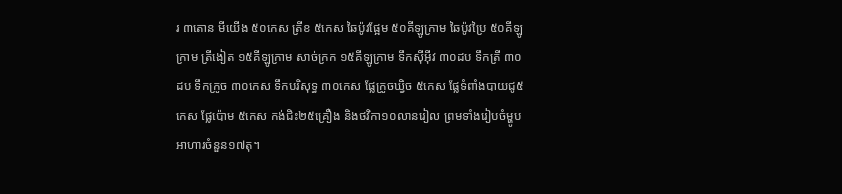រ ៣តោន មីយើង ៥០កេស ត្រីខ ៥កេស ឆៃប៉ូវផ្អែម ៥០គីឡូក្រាម ឆៃប៉ូវប្រៃ ៥០គីឡូក្រាម ត្រីងៀត ១៥គីឡូក្រាម សាច់ក្រក ១៥គីឡូក្រាម ទឹកស៊ីអ៊ីវ ៣០ដប ទឹកត្រី ៣០ដប ទឹកក្រូច ៣០កេស ទឹកបរិសុទ្ធ ៣០កេស ផ្លែក្រូចឃ្វិច ៥កេស ផ្លែទំពាំងបាយជូ៥កេស ផ្លែប៉ោម ៥កេស កង់ជិះ២៥គ្រឿង និងថវិកា១០លានរៀល ព្រមទាំងរៀបចំម្ហូបអាហារចំនួន១៧តុ។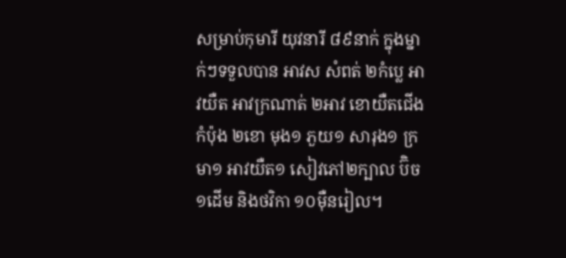សម្រាប់កុមារី យុវនារី ៨៩នាក់ ក្នុងម្នាក់ៗទទួលបាន អាវស សំពត់ ២កំប្លេ អាវយឺត អាវក្រណាត់ ២អាវ ខោយឺតជើងកំប៉ុង ២ខោ មុង១ ភួយ១ សារុង១ ក្រមា១ អាវយឺត១ សៀវភៅ២ក្បាល ប៊ិច១ដើម និងថវិកា ១០ម៉ឺនរៀល។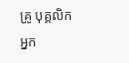គ្រូ បុគ្គលិក អ្នក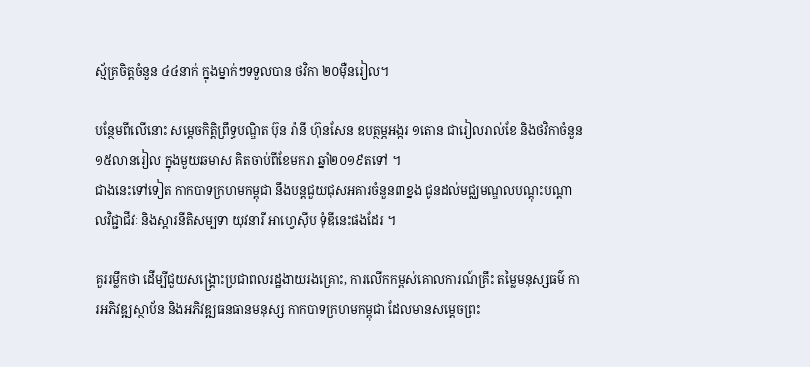ស្ម័គ្រចិត្តចំនួន ៤៤នាក់ ក្នុងម្នាក់ៗទទួលបាន ថវិកា ២០ម៉ឺនរៀល។

បន្ថែមពីលើនោះ សម្តេចកិត្តិព្រឹទ្ធបណ្ឌិត ប៊ុន រ៉ានី ហ៊ុនសែន ឧបត្ថម្ភអង្ករ ១តោន ជារៀលរាល់ខែ និងថវិកាចំនួន១៥លានរៀល ក្នុងមួយឆមាស គិតចាប់ពីខែមករា ឆ្នាំ២០១៩តទៅ ។
ជាងនេះទៅទៀត កាកបាទក្រហមកម្ពុជា នឹងបន្ដជួយជុសអគារចំនួន៣ខ្នង ជូនដល់មជ្ឈមណ្ឌលបណ្ដុះបណ្ដាលវិជ្ជាជីវៈ និងស្ដារនីតិសម្បទា យុវនារី អាហ្វេស៊ីប ទុំឌីនេះផងដែរ ។

គួររម្លឹកថា ដើម្បីជួយសង្គ្រោះប្រជាពលរដ្ឋងាយរងគ្រោះ, ការលើកកម្ពស់គោលការណ៍គ្រឹះ តម្លៃមនុស្សធម៌ ការអភិវឌ្ឍស្ថាប័ន និងអភិវឌ្ឍធនធានមនុស្ស កាកបាទក្រហមកម្ពុជា ដែលមានសម្តេចព្រះ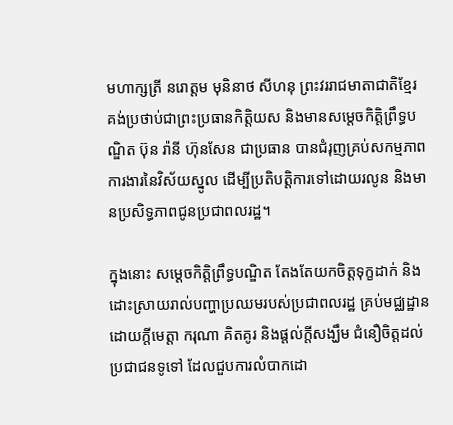មហាក្សត្រី នរោត្តម មុនិនាថ សីហនុ ព្រះវររាជមាតាជាតិខ្មែរ គង់ប្រថាប់ជាព្រះប្រធានកិត្តិយស និងមានសម្តេចកិត្តិព្រឹទ្ធបណ្ឌិត ប៊ុន រ៉ានី ហ៊ុនសែន ជាប្រធាន បានជំរុញគ្រប់សកម្មភាពការងារនៃវិស័យស្នូល ដើម្បីប្រតិបត្តិការទៅដោយរលូន និងមានប្រសិទ្ធភាពជូនប្រជាពលរដ្ឋ។

ក្នុងនោះ សម្ដេចកិត្ដិព្រឹទ្ធបណ្ឌិត តែងតែយកចិត្ដទុក្ខដាក់ និងដោះស្រាយរាល់បញ្ហាប្រឈមរបស់ប្រជាពលរដ្ឋ គ្រប់មជ្ឈដ្ឋាន ដោយក្តីមេត្តា ករុណា គិតគូរ និងផ្តល់ក្តីសង្ឃឹម ជំនឿចិត្តដល់ប្រជាជនទូទៅ ដែលជួបការលំបាកដោ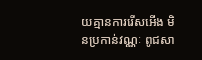យគ្មានការរើសអើង មិនប្រកាន់វណ្ណៈ ពូជសា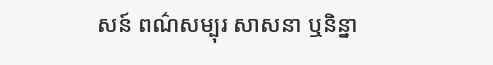សន៍ ពណ៌សម្បុរ សាសនា ឬនិន្នា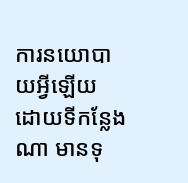ការនយោបាយអ្វីឡើយ ដោយទីកន្លែងណា មានទុ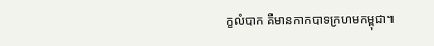ក្ខលំបាក គឺមានកាកបាទក្រហមកម្ពុជា៕